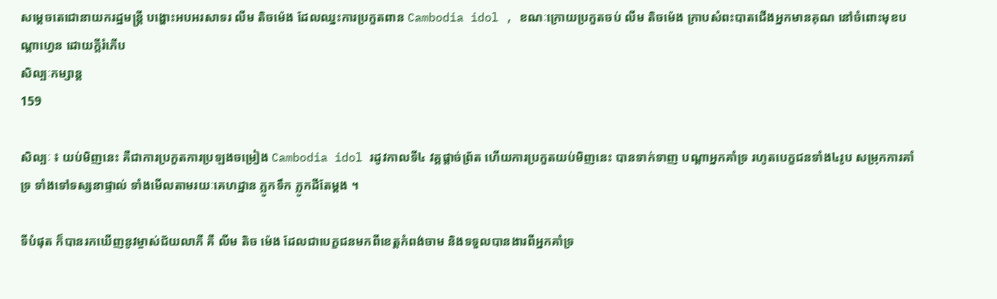សម្តេចតេជោនាយករដ្ឋមន្ត្រី បង្ហោះអបអរសាទរ លីម តិចម៉េង ដែលឈ្នះការប្រកួតពាន Cambodia idol , ខណៈក្រោយប្រកួតចប់ លីម តិចម៉េង ក្រាបសំពះបាតជើងអ្នកមានគុណ នៅចំពោះមុខបណ្តាហ្វេន ដោយក្តីរំភើប
សិល្បៈកម្សាន្ត
159

សិល្បៈ ៖ យប់មិញនេះ គឺជាការប្រកួតការប្រឡងចម្រៀង Cambodia idol រដូវកាលទី៤ វគ្គផ្តាច់ព្រ័ត ហើយការប្រកួតយប់មិញនេះ បានទាក់ទាញ បណ្តាអ្នកគាំទ្រ រហូតបេក្ខជនទាំង៤រូប សម្រុកការគាំទ្រ ទាំងទៅទស្សនាផ្ទាល់ ទាំងមើលតាមរយៈគេហដ្ឋាន ភ្លូកទឹក ភ្លូកដីតែម្តង ។

ទីបំផុត ក៏បានរកឃើញនូវម្ចាស់ជ័យលាភី គឺ លីម តិច ម៉េង ដែលជាបេក្ខជនមកពីខេត្តកំពង់ចាម និងទទួលបានងារពីអ្នកគាំទ្រ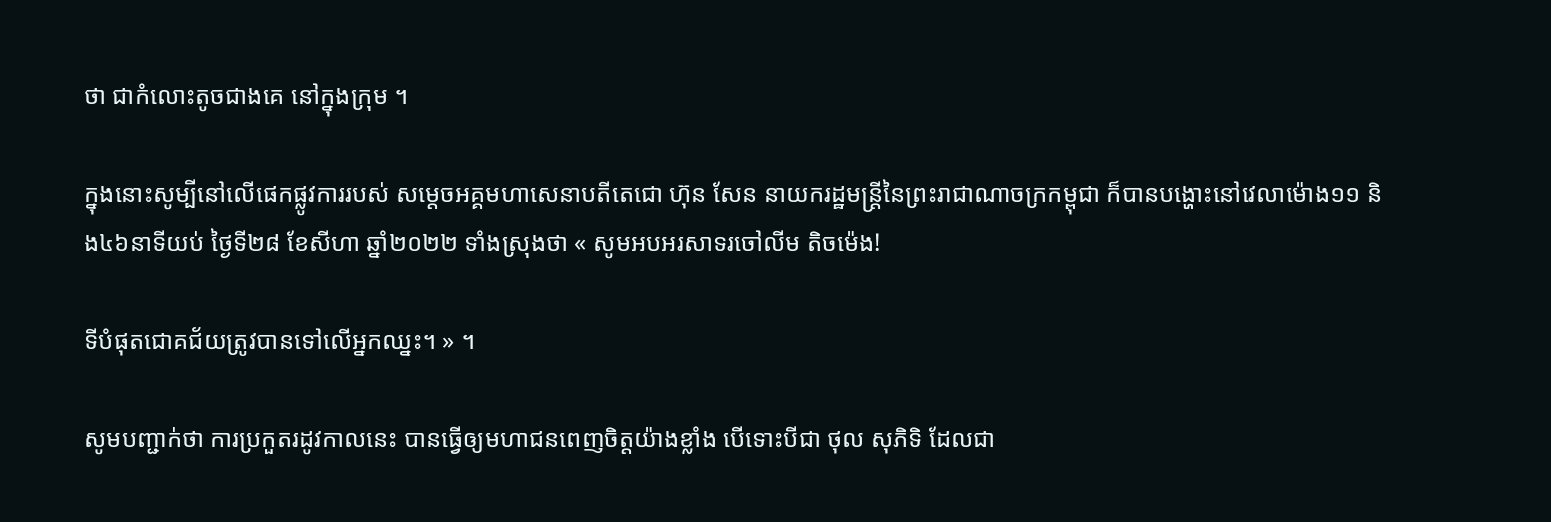ថា ជាកំលោះតូចជាងគេ នៅក្នុងក្រុម ។

ក្នុងនោះសូម្បីនៅលើផេកផ្លូវការរបស់ សម្តេចអគ្គមហាសេនាបតីតេជោ ហ៊ុន សែន នាយករដ្ឋមន្ត្រីនៃព្រះរាជាណាចក្រកម្ពុជា ក៏បានបង្ហោះនៅវេលាម៉ោង១១ និង៤៦នាទីយប់ ថ្ងៃទី២៨ ខែសីហា ឆ្នាំ២០២២ ទាំងស្រុងថា « សូមអបអរសាទរចៅលីម តិចម៉េង!

ទីបំផុតជោគជ័យត្រូវបានទៅលើអ្នកឈ្នះ។ » ។

សូមបញ្ជាក់ថា ការប្រកួតរដូវកាលនេះ បានធ្វើឲ្យមហាជនពេញចិត្តយ៉ាងខ្លាំង បើទោះបីជា ថុល សុភិទិ ដែលជា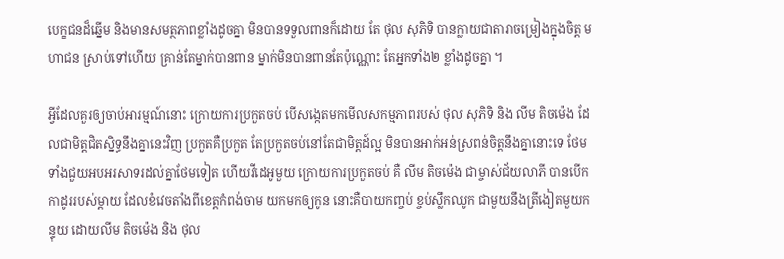បេក្ខជនដ៏ឆ្នើម និងមានសមត្ថភាពខ្លាំងដូចគ្នា មិនបានទទួលពានក៏ដោយ តែ ថុល សុភិទិ បានក្លាយជាតារាចម្រៀងក្នុងចិត្ត មហាជន ស្រាប់ទៅហើយ គ្រាន់តែម្នាក់បានពាន ម្នាក់មិនបានពានតែប៉ុណ្ណោះ តែអ្នកទាំង២ ខ្លាំងដូចគ្នា ។

អ្វីដែលគួរឲ្យចាប់អារម្មណ៍នោះ ក្រោយការប្រកួតចប់ បើសង្កេតមកមើលសកម្មភាពរបស់ ថុល សុភិទិ និង លីម តិចម៉េង ដែលជាមិត្តជិតស្និទ្ធនឹងគ្នានេះវិញ ប្រកួតគឺប្រកួត តែប្រកួតចប់នៅតែជាមិត្តដ៍ល្អ មិនបានអាក់អន់ស្រពន់ចិត្តនឹងគ្នានោះទេ ថែមទាំងជួយអបអរសាទរដល់គ្នាថែមទៀត ហើយវីដេអូមួយ ក្រោយការប្រកួតចប់ គឺ លីម តិចម៉េង ជាម្ចាស់ជ័យលាភី បានបើកកាដូររបស់ម្តាយ ដែលខំវេចតាំងពីខេត្តកំពង់ចាម យកមកឲ្យកូន នោះគឺបាយកញ្ចប់ ខ្ចប់ស្លឹកឈូក ជាមួយនឹងត្រីងៀតមួយកន្ទុយ ដោយលីម តិចម៉េង និង ថុល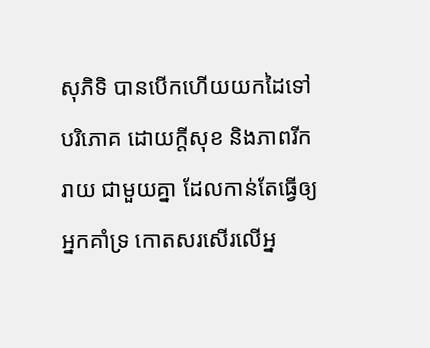សុភិទិ បានបើកហើយយកដៃទៅបរិភោគ ដោយក្តីសុខ និងភាពរីករាយ ជាមួយគ្នា ដែលកាន់តែធ្វើឲ្យអ្នកគាំទ្រ កោតសរសើរលើអ្ន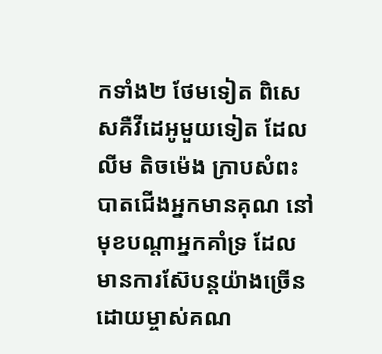កទាំង២ ថែមទៀត ពិសេសគឺវីដេអូមួយទៀត ដែល លីម តិចម៉េង ក្រាបសំពះបាតជើងអ្នកមានគុណ នៅមុខបណ្តាអ្នកគាំទ្រ ដែលមានការស៊ែបន្តយ៉ាងច្រើន ដោយម្ចាស់គណ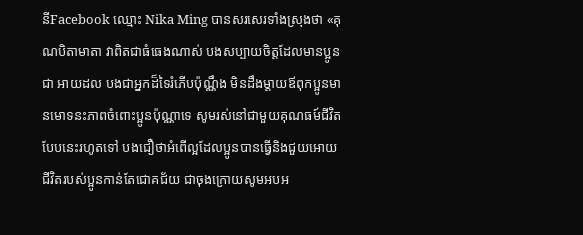នីFacebook ឈ្មោះ Nika Ming បានសរសេរទាំងស្រុងថា «គុណបិតាមាតា វាពិតជាធំធេងណាស់ បងសប្បាយចិត្តដែលមានប្អូនជា អាយដល បងជាអ្នកដ៏ទៃរំភើបប៉ុណ្ណឹង មិនដឹងម្តាយឪពុកប្អូនមានមោទនះភាពចំពោះប្អូនប៉ុណ្ណាទេ សូមរស់នៅជាមួយគុណធម៍ជីវិតបែបនេះរហូតទៅ បងជឿថាអំពើល្អដែលប្អូនបានធ្វើនិងជួយអោយជីវិតរបស់ប្អូនកាន់តែជោគជ័យ ជាចុងក្រោយសូមអបអ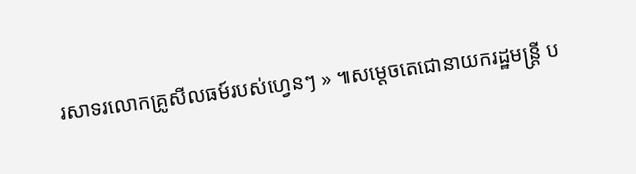រសាទរលោកគ្រូសីលធម៍របស់ហ្វេនៗ » ៕សម្តេចតេជោនាយករដ្ឋមន្ត្រី ប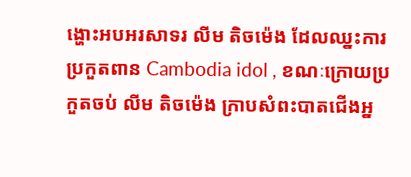ង្ហោះអបអរសាទរ លីម តិចម៉េង ដែលឈ្នះការប្រកួតពាន Cambodia idol , ខណៈក្រោយប្រកួតចប់ លីម តិចម៉េង ក្រាបសំពះបាតជើងអ្ន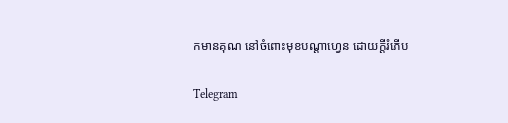កមានគុណ នៅចំពោះមុខបណ្តាហ្វេន ដោយក្តីរំភើប

Telegram